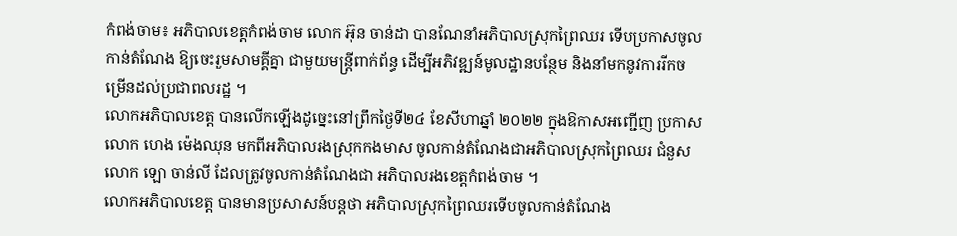កំពង់ចាម៖ អភិបាលខេត្តកំពង់ចាម លោក អ៊ុន ចាន់ដា បានណែនាំអភិបាលស្រុកព្រៃឈរ ទើបប្រកាសចូលកាន់តំណែង ឱ្យចេះរួមសាមគ្គីគ្នា ជាមួយមន្ត្រីពាក់ព័ន្ធ ដើម្បីអភិវឌ្ឍន៍មូលដ្ឋានបន្ថែម និងនាំមកនូវការរីកចម្រើនដល់ប្រជាពលរដ្ឋ ។
លោកអភិបាលខេត្ត បានលើកឡើងដូច្នេះនៅព្រឹកថ្ងៃទី២៤ ខែសីហាឆ្នាំ ២០២២ ក្នុងឱកាសអញ្ជើញ ប្រកាស លោក ហេង ម៉េងឈុន មកពីអភិបាលរងស្រុកកងមាស ចូលកាន់តំណែងជាអភិបាលស្រុកព្រៃឈរ ជំនួសលោក ឡោ ចាន់លី ដែលត្រូវចូលកាន់តំណែងជា អភិបាលរងខេត្តកំពង់ចាម ។
លោកអភិបាលខេត្ត បានមានប្រសាសន៍បន្តថា អភិបាលស្រុកព្រៃឈរទើបចូលកាន់តំណែង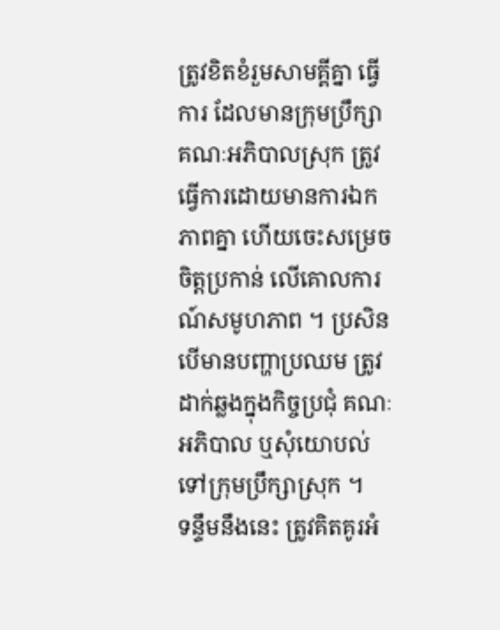ត្រូវខិតខំរួមសាមគ្គីគ្នា ធ្វើការ ដែលមានក្រុមប្រឹក្សា គណៈអភិបាលស្រុក ត្រូវធ្វើការដោយមានការឯកភាពគ្នា ហើយចេះសម្រេចចិត្តប្រកាន់ លើគោលការណ៍សមូហភាព ។ ប្រសិនបើមានបញ្ហាប្រឈម ត្រូវដាក់ឆ្លងក្នុងកិច្ចប្រជុំ គណៈអភិបាល ឬសុំយោបល់ទៅក្រុមប្រឹក្សាស្រុក ។
ទន្ទឹមនឹងនេះ ត្រូវគិតគូរអំ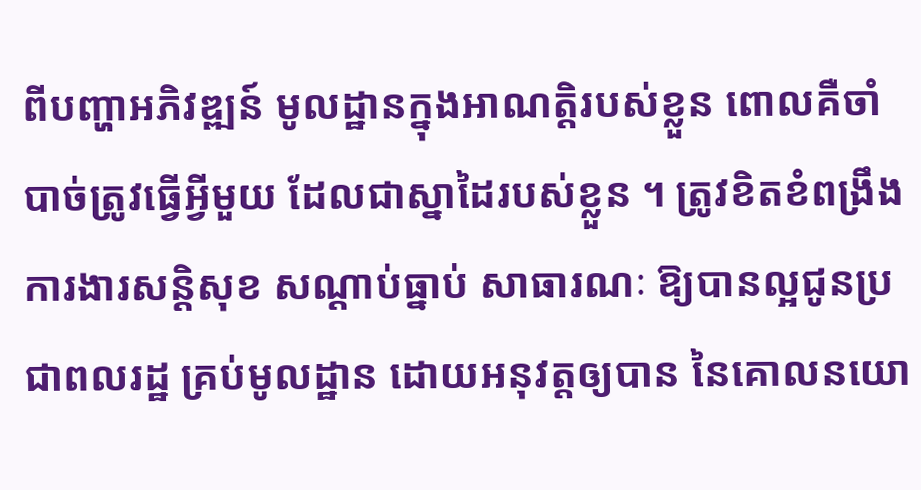ពីបញ្ហាអភិវឌ្ឍន៍ មូលដ្ឋានក្នុងអាណត្តិរបស់ខ្លួន ពោលគឺចាំបាច់ត្រូវធ្វើអ្វីមួយ ដែលជាស្នាដៃរបស់ខ្លួន ។ ត្រូវខិតខំពង្រឹងការងារសន្តិសុខ សណ្ដាប់ធ្នាប់ សាធារណៈ ឱ្យបានល្អជូនប្រជាពលរដ្ឋ គ្រប់មូលដ្ឋាន ដោយអនុវត្តឲ្យបាន នៃគោលនយោ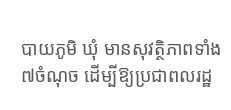បាយភូមិ ឃុំ មានសុវត្ថិភាពទាំង ៧ចំណុច ដើម្បីឱ្យប្រជាពលរដ្ឋ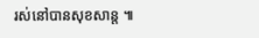រស់នៅបានសុខសាន្ត ៕